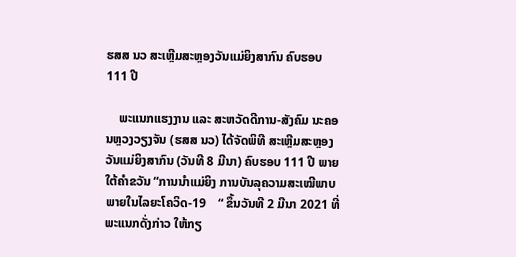ຮສສ ນວ ສະເຫຼີມສະຫຼອງວັນແມ່ຍິງສາກົນ ຄົບຮອບ 111 ປີ

    ພະແນກແຮງງານ ແລະ ສະຫວັດດີການ-ສັງຄົມ ນະຄອນຫຼວງວຽງຈັນ (ຮສສ ນວ) ໄດ້ຈັດພິທີ ສະເຫຼີມສະຫຼອງວັນແມ່ຍິງສາກົນ (ວັນທີ 8 ມີນາ) ຄົບຮອບ 111 ປີ ພາຍໃຕ້ຄໍາຂວັນ “ການນໍາແມ່ຍິງ ການບັນລຸຄວາມສະເໝີພາບພາຍໃນໄລຍະໂຄວິດ-19    “ ຂຶ້ນວັນທີ 2 ມີນາ 2021 ທີ່ພະແນກດັ່ງກ່າວ ໃຫ້ກຽ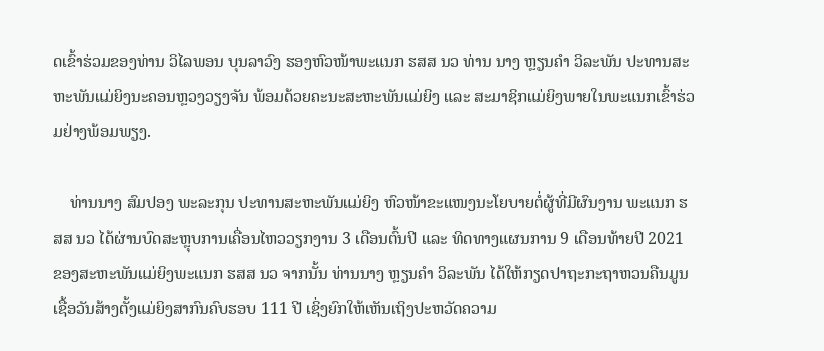ດເຂົ້າຮ່ວມຂອງທ່ານ ວິໄລພອນ ບຸນລາວົງ ຮອງຫົວໜ້າພະແນກ ຮສສ ນວ ທ່ານ ນາງ ຫຼຽນຄໍາ ວິລະພັນ ປະທານສະຫະພັນແມ່ຍິງນະຄອນຫຼວງວຽງຈັນ ພ້ອມດ້ວຍຄະນະສະຫະພັນແມ່ຍິງ ແລະ ສະມາຊິກແມ່ຍິງພາຍໃນພະແນກເຂົ້າຮ່ວມຢ່າງພ້ອມພຽງ.

    ທ່ານນາງ ສົມປອງ ພະລະກຸນ ປະທານສະຫະພັນແມ່ຍິງ ຫົວໜ້າຂະແໜງນະໂຍບາຍຕໍ່ຜູ້ທີ່ມີຜົນງານ ພະແນກ ຮສສ ນວ ໄດ້ຜ່ານບົດສະຫຼຸບການເຄື່ອນໄຫວວຽກງານ 3 ເດືອນຕົ້ນປີ ແລະ ທິດທາງແຜນການ 9 ເດືອນທ້າຍປີ 2021 ຂອງສະຫະພັນແມ່ຍິງພະແນກ ຮສສ ນວ ຈາກນັ້ນ ທ່ານນາງ ຫຼຽນຄໍາ ວິລະພັນ ໄດ້ໃຫ້ກຽດປາຖະກະຖາຫວນຄືນມູນເຊື້ອວັນສ້າງຕັ້ງແມ່ຍິງສາກົນຄົບຮອບ 111 ປີ ເຊິ່ງຍົກໃຫ້ເຫັນເຖິງປະຫວັດຄວາມ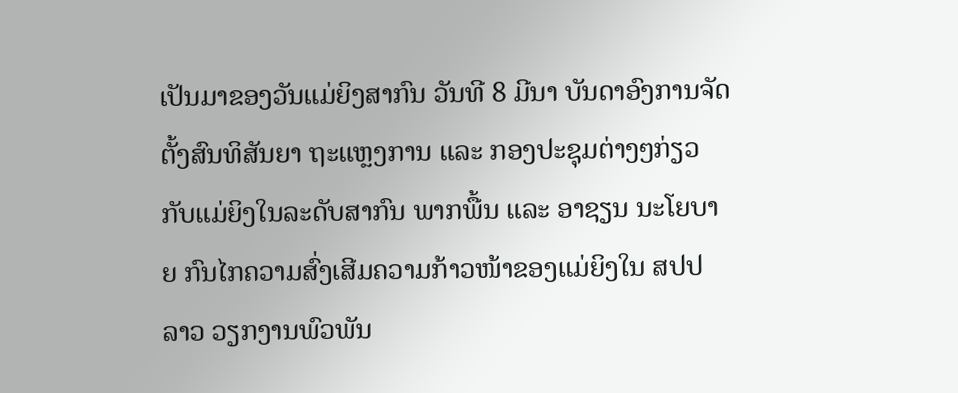ເປັນມາຂອງວັນແມ່ຍິງສາກົນ ວັນທີ 8 ມີນາ ບັນດາອົງການຈັດຕັ້ງສົນທິສັນຍາ ຖະແຫຼງການ ແລະ ກອງປະຊຸມຕ່າງໆກ່ຽວກັບແມ່ຍິງໃນລະດັບສາກົນ ພາກພື້ນ ແລະ ອາຊຽນ ນະໂຍບາຍ ກົນໄກຄວາມສົ່ງເສີມຄວາມກ້າວໜ້າຂອງແມ່ຍິງໃນ ສປປ ລາວ ວຽກງານພົວພັນ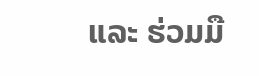ແລະ ຮ່ວມມື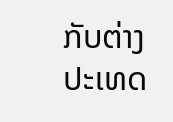ກັບຕ່າງປະເທດ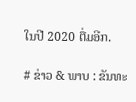ໃນປີ 2020 ຕື່ມອີກ.

# ຂ່າວ & ພາບ : ຂັນທະ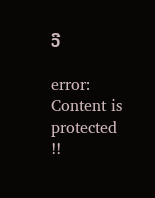ວີ

error: Content is protected !!